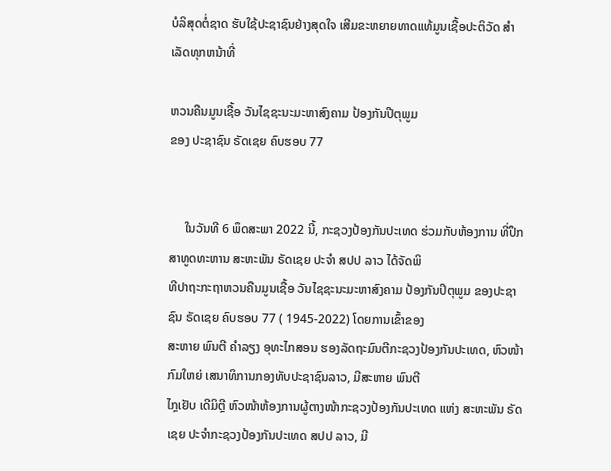ບໍລິສຸດຕໍ່ຊາດ ຮັບໃຊ້ປະຊາຊົນຢ່າງສຸດໃຈ ເສີມຂະຫຍາຍທາດແທ້ມູນເຊື້ອປະຕິວັດ ສໍາເລັດທຸກຫນ້າທີ່

ຫວນຄືນມູນເຊື້ອ ວັນໄຊຊະນະມະຫາສົງຄາມ ປ້ອງກັນປີຕຸພູມ
ຂອງ ປະຊາຊົນ ຣັດເຊຍ ຄົບຮອບ 77


     ໃນວັນທີ 6 ພຶດສະພາ 2022 ນີ້, ກະຊວງປ້ອງກັນປະເທດ ຮ່ວມກັບຫ້ອງການ ທີ່ປຶກສາທູດທະຫານ ສະຫະພັນ ຣັດເຊຍ ປະຈໍາ ສປປ ລາວ ໄດ້ຈັດພິ
ທີປາຖະກະຖາຫວນຄືນມູນເຊື້ອ ວັນໄຊຊະນະມະຫາສົງຄາມ ປ້ອງກັນປິຕຸພູມ ຂອງປະຊາຊົນ ຣັດເຊຍ ຄົບຮອບ 77 ( 1945-2022) ໂດຍການເຂົ້າຂອງ
ສະຫາຍ ພົນຕີ ຄໍາລຽງ ອຸທະໄກສອນ ຮອງລັດຖະມົນຕີກະຊວງປ້ອງກັນປະເທດ, ຫົວໜ້າກົມໃຫຍ່ ເສນາທິການກອງທັບປະຊາຊົນລາວ, ມີສະຫາຍ ພົນຕີ
ໄກຼເຢັບ ເດີມິຕຼີ ຫົວໜ້າຫ້ອງການຜູ້ຕາງໜ້າກະຊວງປ້ອງກັນປະເທດ ແຫ່ງ ສະຫະພັນ ຣັດເຊຍ ປະຈໍາກະຊວງປ້ອງກັນປະເທດ ສປປ ລາວ, ມີ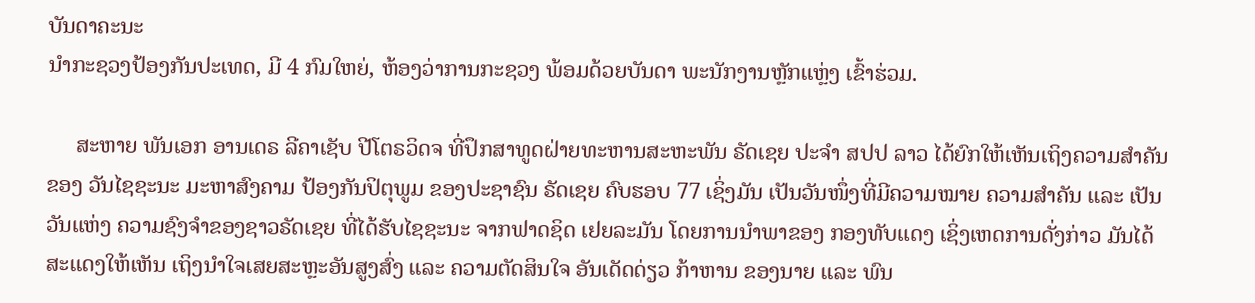ບັນດາຄະນະ
ນໍາກະຊວງປ້ອງກັນປະເທດ, ມີ 4 ກົມໃຫຍ່, ຫ້ອງວ່າການກະຊວງ ພ້ອມດ້ວຍບັນດາ ພະນັກງານຫຼັກແຫຼ່ງ ເຂົ້າຮ່ວມ.

     ສະຫາຍ ພັນເອກ ອານເດຣ ລີຄາເຊັບ ປີໂຕຣວິດຈ ທີ່ປຶກສາທູດຝ່າຍທະຫານສະຫະພັນ ຣັດເຊຍ ປະຈໍາ ສປປ ລາວ ໄດ້ຍົກໃຫ້ເຫັນເຖິງຄວາມສໍາຄັນ
ຂອງ ວັນໄຊຊະນະ ມະຫາສົງຄາມ ປ້ອງກັນປິຕຸພູມ ຂອງປະຊາຊົນ ຣັດເຊຍ ຄົບຮອບ 77 ເຊິ່ງມັນ ເປັນວັນໜຶ່ງທີ່ມີຄວາມໝາຍ ຄວາມສໍາຄັນ ແລະ ເປັນ
ວັນແຫ່ງ ຄວາມຊົງຈໍາຂອງຊາວຣັດເຊຍ ທີ່ໄດ້ຮັບໄຊຊະນະ ຈາກຟາດຊິດ ເຢຍລະມັນ ໂດຍການນໍາພາຂອງ ກອງທັບແດງ ເຊິ່ງເຫດການດັ່ງກ່າວ ມັນໄດ້
ສະແດງໃຫ້ເຫັນ ເຖິງນໍາໃຈເສຍສະຫຼະອັນສູງສົ່ງ ແລະ ຄວາມຕັດສິນໃຈ ອັນເດັດດ່ຽວ ກ້າຫານ ຂອງນາຍ ແລະ ພົນ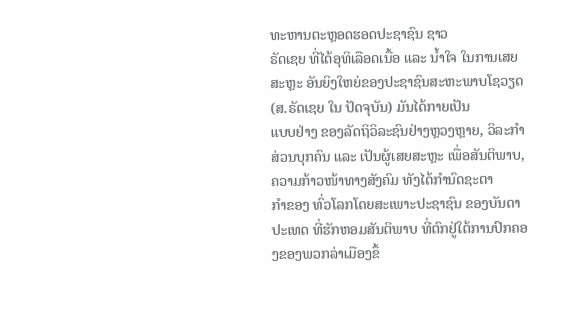ທະຫານຕະຫຼອດຮອດປະຊາຊົນ ຊາວ
ຣັດເຊຍ ທີ່ໄດ້ອຸທິເລືອດເນື້ອ ແລະ ນໍ້າໃຈ ໃນການເສຍສະຫຼະ ອັນຍິງໃຫຍ່ຂອງປະຊາຊົນສະຫະພາບໂຊວຽດ (ສ.ຣັດເຊຍ ໃນ ປັດຈຸບັນ) ມັນໄດ້ກາຍເປັນ
ແບບຢ່າງ ຂອງລັດຖິວິລະຊົນຢ່າງຫຼວງຫຼາຍ, ວິລະກໍາສ່ວນບຸກຄົນ ແລະ ເປັນຜູ້ເສຍສະຫຼະ ເພື່ອສັນຕິພາບ, ຄວາມກ້າວໜ້າທາງສັງຄົມ ທັງໄດ້ກໍານົດຊະຕາ
ກໍາຂອງ ທົ່ວໂລກໂດຍສະເພາະປະຊາຊົນ ຂອງບັນດາປະເທດ ທີ່ຮັກຫອມສັນຕິພາບ ທີ່ຕົກຢູ່ໃຕ້ການປົກຄອງຂອງພວກລ່າເມືອງຂຶ້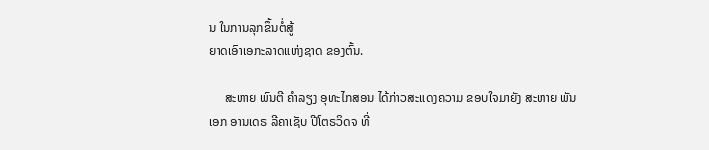ນ ໃນການລຸກຂຶ້ນຕໍ່ສູ້
ຍາດເອົາເອກະລາດແຫ່ງຊາດ ຂອງຕົ້ນ.

     ສະຫາຍ ພົນຕີ ຄໍາລຽງ ອຸທະໄກສອນ ໄດ້ກ່າວສະແດງຄວາມ ຂອບໃຈມາຍັງ ສະຫາຍ ພັນເອກ ອານເດຣ ລີຄາເຊັບ ປີໂຕຣວິດຈ ທີ່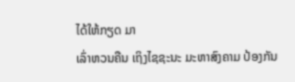ໄດ້ໃຫ້ກຽດ ມາ
ເລົ່າຫວນຄືນ ເຖິງໄຊຊະນະ ມະຫາສົງຄາມ ປ້ອງກັນ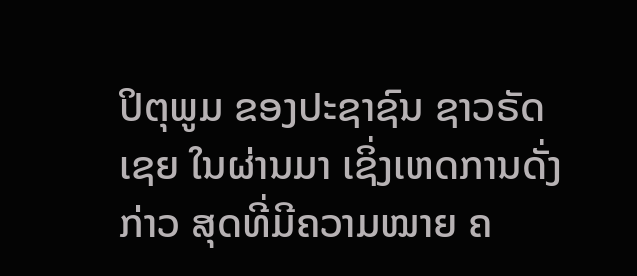ປິຕຸພູມ ຂອງປະຊາຊົນ ຊາວຣັດເຊຍ ໃນຜ່ານມາ ເຊິ່ງເຫດການດັ່ງກ່າວ ສຸດທີ່ມີຄວາມໝາຍ ຄ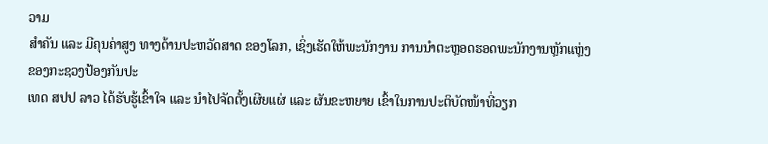ວາມ
ສໍາຄັນ ແລະ ມີຄຸນຄ່າສູງ ທາງດ້ານປະຫວັດສາດ ຂອງໂລກ, ເຊິ່ງເຮັດໃຫ້ພະນັກງານ ການນໍາຕະຫຼອດຮອດພະນັກງານຫຼັກແຫຼ່ງ ຂອງກະຊວງປ້ອງກັນປະ
ເທດ ສປປ ລາວ ໄດ້ຮັບຮູ້ເຂົ້າໃຈ ແລະ ນໍາໄປຈັດຕັ້ງເຜີຍແຜ່ ແລະ ຜັນຂະຫຍາຍ ເຂົ້າໃນການປະຕິບັດໜ້າທີ່ວຽກ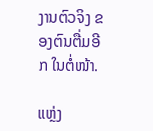ງານຕົວຈິງ ຂອງຕົນຕື່ມອີກ ໃນຕໍ່ໜ້າ.

ແຫຼ່ງ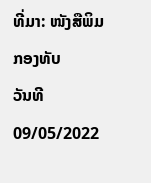ທີ່ມາ: ໜັງສືພິມກອງທັບ
ວັນທີ 09/05/2022